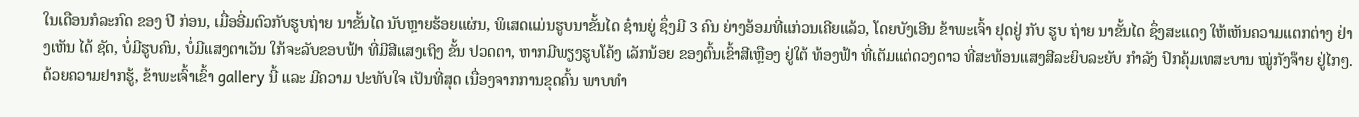ໃນເດືອນກໍລະກົດ ຂອງ ປີ ກ່ອນ, ເມື່ອອີ່ມຕົວກັບຮູບຖ່າຍ ນາຂັ້ນໄດ ນັບຫຼາຍຮ້ອຍແຜ່ນ, ພິເສດແມ່ນຮູບນາຂັ້ນໄດ ຊ໋ານຍູ່ ຊຶ່ງມີ 3 ຄົນ ຍ່າງອ້ອມທີ່ແກ່ວນເຄີຍແລ້ວ, ໂດຍບັງເອີນ ຂ້າພະເຈົ້າ ຢຸດຢູ່ ກັບ ຮູບ ຖ່າຍ ນາຂັ້ນໄດ ຊຶ່ງສະແດງ ໃຫ້ເຫັນຄວາມແຕກຕ່າງ ຢ່າງເຫັນ ໄດ້ ຊັດ, ບໍ່ມີຮູບຄົນ, ບໍ່ມີແສງຕາເວັນ ໃກ້ຈະລັບຂອບຟ້າ ທີ່ມີສີແສງເຖິງ ຂັ້ນ ປວດຕາ, ຫາກມີພຽງຮູບໂຄ້ງ ເລັກນ້ອຍ ຂອງຕົ້ນເຂົ້າສີເຫຼືອງ ຢູ່ໃຕ້ ທ້ອງຟ້າ ທີ່ເຕັມແຕ່ດວງດາວ ທີ່ສະທ້ອນແສງສີລະຍິບລະຍັບ ກຳລັງ ປົກຄຸ້ມເທສະບານ ໝູ່ກັງຈ໊າຍ ຢູ່ໄກໆ. ດ້ວຍຄວາມຢາກຮູ້, ຂ້າພະເຈົ້າເຂົ້າ gallery ນີ້ ແລະ ມີຄວາມ ປະທັບໃຈ ເປັນທີ່ສຸດ ເນື່ອງຈາກການຂຸດຄົ້ນ ພາບທຳ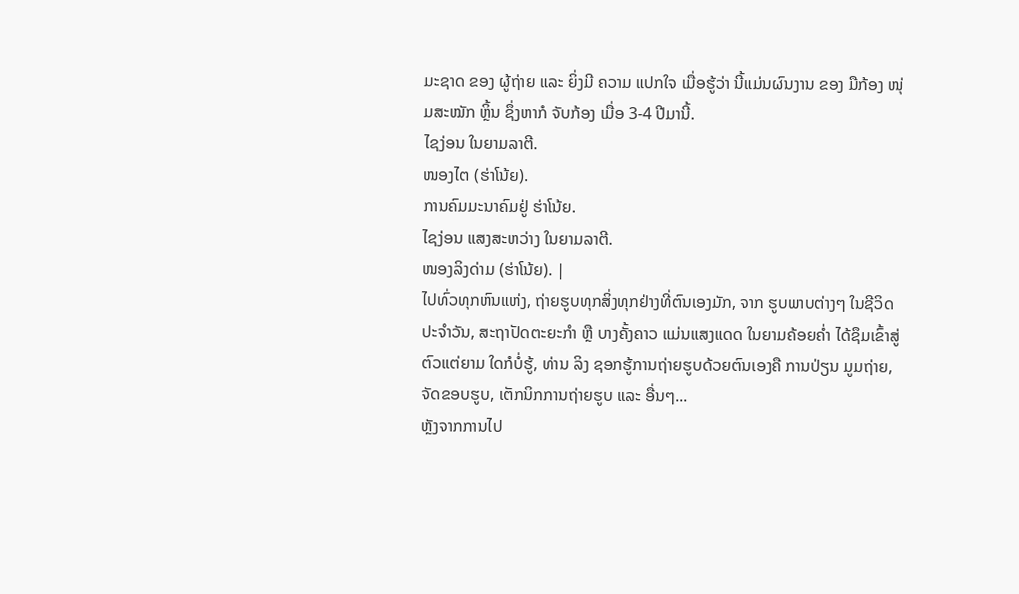ມະຊາດ ຂອງ ຜູ້ຖ່າຍ ແລະ ຍິ່ງມີ ຄວາມ ແປກໃຈ ເມື່ອຮູ້ວ່າ ນີ້ແມ່ນຜົນງານ ຂອງ ມືກ້ອງ ໜຸ່ມສະໝັກ ຫຼິ້ນ ຊຶ່ງຫາກໍ ຈັບກ້ອງ ເມື່ອ 3-4 ປີມານີ້.
ໄຊງ່ອນ ໃນຍາມລາຕີ.
ໜອງໄຕ (ຮ່າໂນ້ຍ).
ການຄົມມະນາຄົມຢູ່ ຮ່າໂນ້ຍ.
ໄຊງ່ອນ ແສງສະຫວ່າງ ໃນຍາມລາຕີ.
ໜອງລິງດ່າມ (ຮ່າໂນ້ຍ). |
ໄປທົ່ວທຸກຫົນແຫ່ງ, ຖ່າຍຮູບທຸກສິ່ງທຸກຢ່າງທີ່ຕົນເອງມັກ, ຈາກ ຮູບພາບຕ່າງໆ ໃນຊີວິດປະຈຳວັນ, ສະຖາປັດຕະຍະກໍາ ຫຼື ບາງຄັ້ງຄາວ ແມ່ນແສງແດດ ໃນຍາມຄ້ອຍຄໍ່າ ໄດ້ຊຶມເຂົ້າສູ່ ຕົວແຕ່ຍາມ ໃດກໍບໍ່ຮູ້, ທ່ານ ລິງ ຊອກຮູ້ການຖ່າຍຮູບດ້ວຍຕົນເອງຄື ການປ່ຽນ ມູມຖ່າຍ, ຈັດຂອບຮູບ, ເຕັກນິກການຖ່າຍຮູບ ແລະ ອື່ນໆ...
ຫຼັງຈາກການໄປ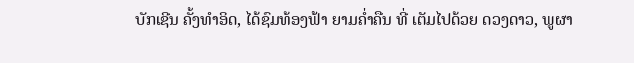ບັກເຊີນ ຄັ້ງທຳອິດ, ໄດ້ຊົມທ້ອງຟ້າ ຍາມຄໍ່າຄືນ ທີ່ ເຕັມໄປດ້ວຍ ດວງດາວ, ພູຜາ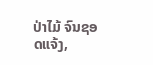ປ່າໄມ້ ຈົນຊອດແຈ້ງ,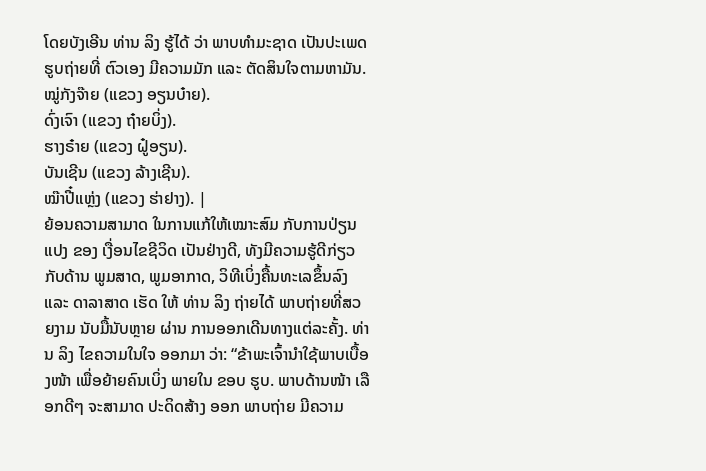ໂດຍບັງເອີນ ທ່ານ ລິງ ຮູ້ໄດ້ ວ່າ ພາບທຳມະຊາດ ເປັນປະເພດ ຮູບຖ່າຍທີ່ ຕົວເອງ ມີຄວາມມັກ ແລະ ຕັດສິນໃຈຕາມຫາມັນ.
ໝູ່ກັງຈ໊າຍ (ແຂວງ ອຽນບ໋າຍ).
ດົ່ງເຈົາ (ແຂວງ ຖ໋າຍບິ່ງ).
ຮາງຣ໋າຍ (ແຂວງ ຝູ໋ອຽນ).
ບັນເຊີນ (ແຂວງ ລ້າງເຊີນ).
ໝ໊າປີ໋ແຫຼ່ງ (ແຂວງ ຮ່າຢາງ). |
ຍ້ອນຄວາມສາມາດ ໃນການແກ້ໃຫ້ເໝາະສົມ ກັບການປ່ຽນແປງ ຂອງ ເງື່ອນໄຂຊີວິດ ເປັນຢ່າງດີ, ທັງມີຄວາມຮູ້ດີກ່ຽວກັບດ້ານ ພູມສາດ, ພູມອາກາດ, ວິທີເບິ່ງຄື້ນທະເລຂຶ້ນລົງ ແລະ ດາລາສາດ ເຮັດ ໃຫ້ ທ່ານ ລິງ ຖ່າຍໄດ້ ພາບຖ່າຍທີ່ສວຍງາມ ນັບມື້ນັບຫຼາຍ ຜ່ານ ການອອກເດີນທາງແຕ່ລະຄັ້ງ. ທ່ານ ລິງ ໄຂຄວາມໃນໃຈ ອອກມາ ວ່າ: “ຂ້າພະເຈົ້ານຳໃຊ້ພາບເບື້ອງໜ້າ ເພື່ອຍ້າຍຄົນເບິ່ງ ພາຍໃນ ຂອບ ຮູບ. ພາບດ້ານໜ້າ ເລືອກດີໆ ຈະສາມາດ ປະດິດສ້າງ ອອກ ພາບຖ່າຍ ມີຄວາມ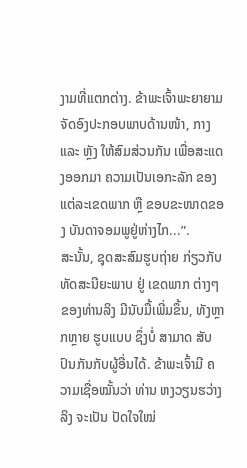ງາມທີ່ແຕກຕ່າງ. ຂ້າພະເຈົ້າພະຍາຍາມ ຈັດອົງປະກອບພາບດ້ານໜ້າ, ກາງ ແລະ ຫຼັງ ໃຫ້ສົມສ່ວນກັນ ເພື່ອສະແດງອອກມາ ຄວາມເປັນເອກະລັກ ຂອງ ແຕ່ລະເຂດພາກ ຫຼື ຂອບຂະໜາດຂອງ ບັນດາຈອມພູຢູ່ຫ່າງໄກ...”.
ສະນັ້ນ, ຊຸດສະສົມຮູບຖ່າຍ ກ່ຽວກັບທັດສະນີຍະພາບ ຢູ່ ເຂດພາກ ຕ່າງໆ ຂອງທ່ານລິງ ມີນັບມື້ເພີ່ມຂຶ້ນ, ທັງຫຼາກຫຼາຍ ຮູບແບບ ຊຶ່ງບໍ່ ສາມາດ ສັບປົນກັນກັບຜູ້ອື່ນໄດ້. ຂ້າພະເຈົ້າມີ ຄວາມເຊື່ອໝັ້ນວ່າ ທ່ານ ຫງວຽນຮວ່າງລິງ ຈະເປັນ ປັດໃຈໃໝ່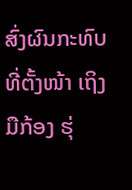ສົ່ງຜົນກະທົບທີ່ຕັ້ງໜ້າ ເຖິງມືກ້ອງ ຮຸ່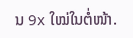ນ 9x ໃໝ່ໃນຕໍ່ໜ້າ.